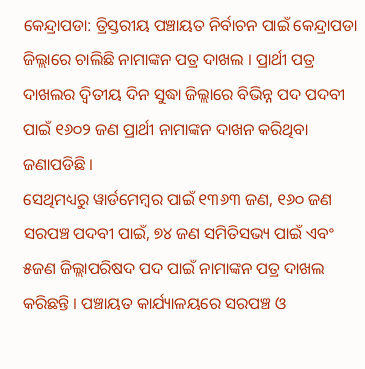କେନ୍ଦ୍ରାପଡା: ତ୍ରିସ୍ତରୀୟ ପଞ୍ଚାୟତ ନିର୍ବାଚନ ପାଇଁ କେନ୍ଦ୍ରାପଡା ଜିଲ୍ଲାରେ ଚାଲିଛି ନାମାଙ୍କନ ପତ୍ର ଦାଖଲ । ପ୍ରାର୍ଥୀ ପତ୍ର ଦାଖଲର ଦ୍ବିତୀୟ ଦିନ ସୁଦ୍ଧା ଜିଲ୍ଲାରେ ବିଭିନ୍ନ ପଦ ପଦବୀ ପାଇଁ ୧୬୦୨ ଜଣ ପ୍ରାର୍ଥୀ ନାମାଙ୍କନ ଦାଖନ କରିଥିବା ଜଣାପଡିଛି ।
ସେଥିମଧ୍ୟରୁ ୱାର୍ଡମେମ୍ବର ପାଇଁ ୧୩୬୩ ଜଣ, ୧୬୦ ଜଣ ସରପଞ୍ଚ ପଦବୀ ପାଇଁ, ୭୪ ଜଣ ସମିତିସଭ୍ୟ ପାଇଁ ଏବଂ ୫ଜଣ ଜିଲ୍ଲାପରିଷଦ ପଦ ପାଇଁ ନାମାଙ୍କନ ପତ୍ର ଦାଖଲ କରିଛନ୍ତି । ପଞ୍ଚାୟତ କାର୍ଯ୍ୟାଳୟରେ ସରପଞ୍ଚ ଓ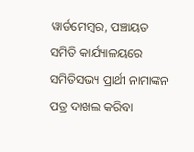ୱାର୍ଡମେମ୍ବର, ପଞ୍ଚାୟତ ସମିତି କାର୍ଯ୍ୟାଳୟରେ ସମିତିସଭ୍ୟ ପ୍ରାର୍ଥୀ ନାମାଙ୍କନ ପତ୍ର ଦାଖଲ କରିବା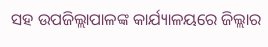ସହ ଉପଜିଲ୍ଲାପାଳଙ୍କ କାର୍ଯ୍ୟାଳୟରେ ଜିଲ୍ଲାର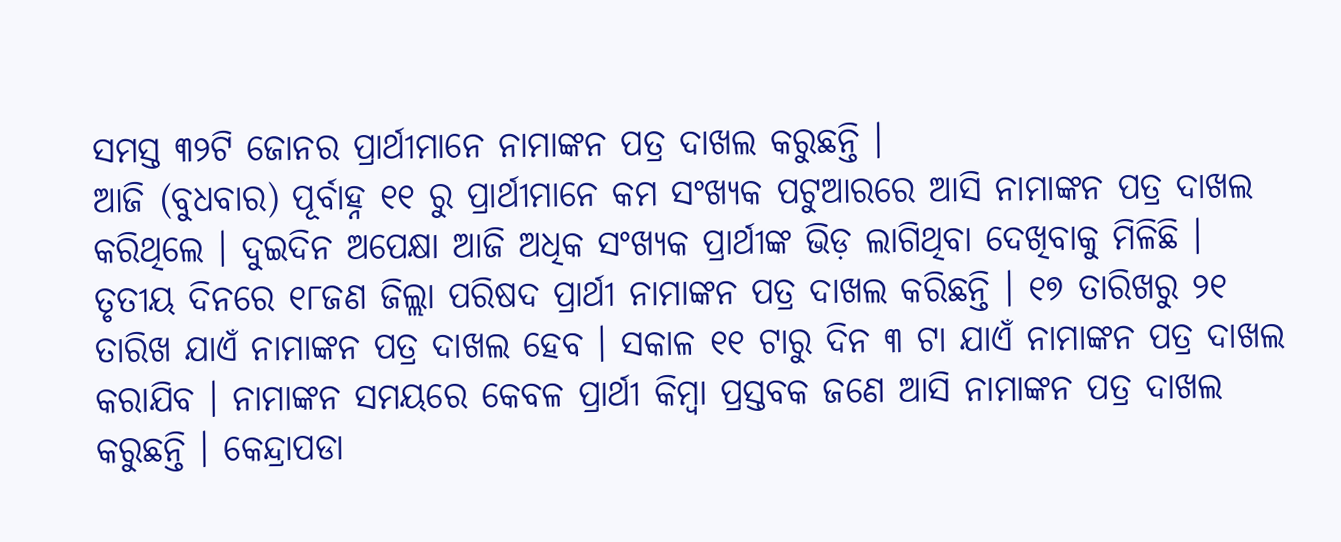ସମସ୍ତ ୩୨ଟି ଜୋନର ପ୍ରାର୍ଥୀମାନେ ନାମାଙ୍କନ ପତ୍ର ଦାଖଲ କରୁଛନ୍ତି ।
ଆଜି (ବୁଧବାର) ପୂର୍ବାହ୍ନ ୧୧ ରୁ ପ୍ରାର୍ଥୀମାନେ କମ ସଂଖ୍ୟକ ପଟୁଆରରେ ଆସି ନାମାଙ୍କନ ପତ୍ର ଦାଖଲ କରିଥିଲେ । ଦୁଇଦିନ ଅପେକ୍ଷା ଆଜି ଅଧିକ ସଂଖ୍ୟକ ପ୍ରାର୍ଥୀଙ୍କ ଭିଡ଼ ଲାଗିଥିବା ଦେଖିବାକୁ ମିଳିଛି । ତୃତୀୟ ଦିନରେ ୧୮ଜଣ ଜିଲ୍ଲା ପରିଷଦ ପ୍ରାର୍ଥୀ ନାମାଙ୍କନ ପତ୍ର ଦାଖଲ କରିଛନ୍ତି । ୧୭ ତାରିଖରୁ ୨୧ ତାରିଖ ଯାଏଁ ନାମାଙ୍କନ ପତ୍ର ଦାଖଲ ହେବ । ସକାଳ ୧୧ ଟାରୁ ଦିନ ୩ ଟା ଯାଏଁ ନାମାଙ୍କନ ପତ୍ର ଦାଖଲ କରାଯିବ । ନାମାଙ୍କନ ସମୟରେ କେବଳ ପ୍ରାର୍ଥୀ କିମ୍ବା ପ୍ରସ୍ତବକ ଜଣେ ଆସି ନାମାଙ୍କନ ପତ୍ର ଦାଖଲ କରୁଛନ୍ତି । କେନ୍ଦ୍ରାପଡା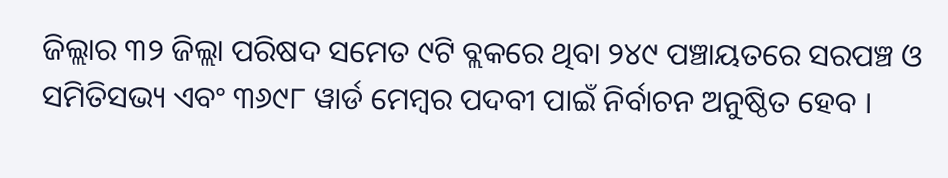ଜିଲ୍ଲାର ୩୨ ଜିଲ୍ଲା ପରିଷଦ ସମେତ ୯ଟି ବ୍ଲକରେ ଥିବା ୨୪୯ ପଞ୍ଚାୟତରେ ସରପଞ୍ଚ ଓ ସମିତିସଭ୍ୟ ଏବଂ ୩୬୯୮ ୱାର୍ଡ ମେମ୍ବର ପଦବୀ ପାଇଁ ନିର୍ବାଚନ ଅନୁଷ୍ଠିତ ହେବ ।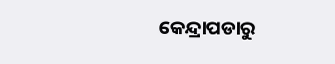କେନ୍ଦ୍ରାପଡାରୁ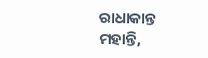ରାଧାକାନ୍ତ ମହାନ୍ତି,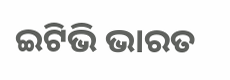ଇଟିଭି ଭାରତ